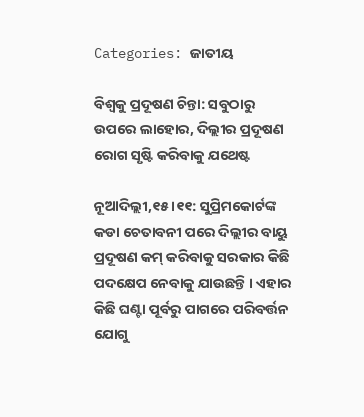Categories: ଜାତୀୟ

ବିଶ୍ୱକୁ ପ୍ରଦୂଷଣ ଚିନ୍ତା: ସବୁଠାରୁ ଉପରେ ଲାହୋର, ଦିଲ୍ଲୀର ପ୍ରଦୂଷଣ ରୋଗ ସୃଷ୍ଟି କରିବାକୁ ଯଥେଷ୍ଟ

ନୂଆଦିଲ୍ଲୀ,୧୫ ।୧୧: ସୁପ୍ରିମକୋର୍ଟଙ୍କ କଡା ଚେତାବନୀ ପରେ ଦିଲ୍ଲୀର ବାୟୁ ପ୍ରଦୂଷଣ କମ୍ କରିବାକୁ ସରକାର କିଛି ପଦକ୍ଷେପ ନେବାକୁ ଯାଉଛନ୍ତି । ଏହାର କିଛି ଘଣ୍ଟା ପୂର୍ବରୁ ପାଗରେ ପରିବର୍ତ୍ତନ ଯୋଗୁ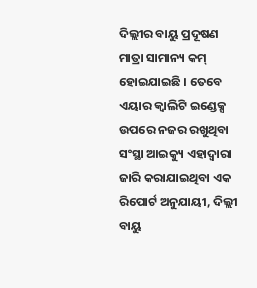ଦିଲ୍ଲୀର ବାୟୁ ପ୍ରଦୂଷଣ ମାତ୍ରା ସାମାନ୍ୟ କମ୍ ହୋଇଯାଇଛି । ତେବେ ଏୟାର କ୍ୱାଲିଟି ଇଣ୍ଡେକ୍ସ ଉପରେ ନଜର ରଖୁଥିବା ସଂସ୍ଥା ଆଇକ୍ୟୁ ଏହାଦ୍ୱାରା ଜାରି କରାଯାଇଥିବା ଏକ ରିପୋର୍ଟ ଅନୁଯାୟୀ, ଦିଲ୍ଲୀ ବାୟୁ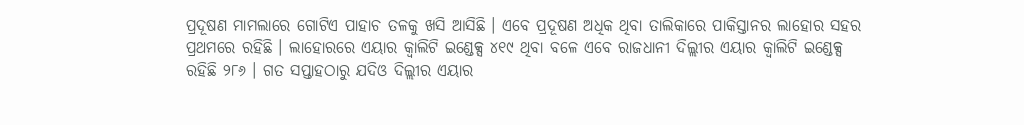ପ୍ରଦୂଷଣ ମାମଲାରେ ଗୋଟିଏ ପାହାଚ ତଳକୁ ଖସି ଆସିଛି । ଏବେ ପ୍ରଦୂଷଣ ଅଧିକ ଥିବା ତାଲିକାରେ ପାକିସ୍ତାନର ଲାହୋର ସହର ପ୍ରଥମରେ ରହିଛି । ଲାହୋରରେ ଏୟାର କ୍ୱାଲିଟି ଇଣ୍ଡେକ୍ସ ୪୧୯ ଥିବା ବଳେ ଏବେ ରାଜଧାନୀ ଦିଲ୍ଲୀର ଏୟାର କ୍ୱାଲିଟି ଇଣ୍ଡେକ୍ସ ରହିଛି ୨୮୬ । ଗତ ସପ୍ତାହଠାରୁ ଯଦିଓ ଦିଲ୍ଲୀର ଏୟାର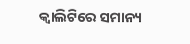କ୍ୱାଲିଟିରେ ସମାନ୍ୟ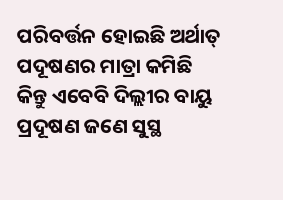ପରିବର୍ତ୍ତନ ହୋଇଛି ଅର୍ଥାତ୍ ପଦୂଷଣର ମାତ୍ରା କମିଛି କିନ୍ତୁ ଏବେବି ଦିଲ୍ଲୀର ବାୟୁ ପ୍ରଦୂଷଣ ଜଣେ ସୁସ୍ଥ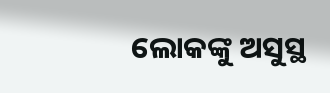ଲୋକଙ୍କୁ ଅସୁସ୍ଥ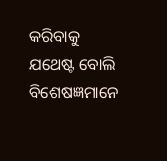କରିବାକୁ ଯଥେଷ୍ଟ ବୋଲି ବିଶେଷଜ୍ଞମାନେ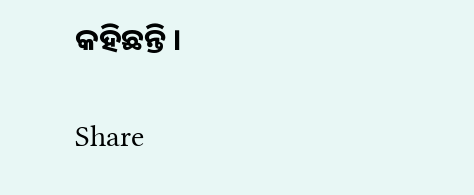କହିଛନ୍ତି ।

Share